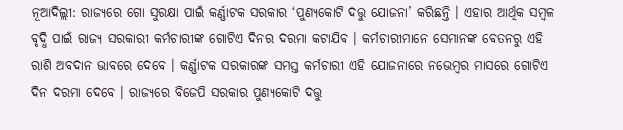ନୂଆଦିଲ୍ଲୀ: ରାଜ୍ୟରେ ଗୋ ସୁରକ୍ଷା ପାଇଁ କର୍ଣ୍ଣାଟକ ସରକାର ‘ପୁଣ୍ୟକୋଟି ଦତ୍ତୁ ଯୋଜନା’ କରିଛନ୍ତି । ଏହାର ଆର୍ଥିକ ସମ୍ବଳ ବୃଦ୍ଧି ପାଇଁ ରାଜ୍ୟ ସରକାରୀ କର୍ମଚାରୀଙ୍କ ଗୋଟିଏ ଦିନର ଦରମା କଟାଯିବ । କର୍ମଚାରୀମାନେ ସେମାନଙ୍କ ବେତନରୁ ଏହି ରାଶି ଅବଦାନ ଭାବରେ ଦେବେ । କର୍ଣ୍ଣାଟକ ସରକାରଙ୍କ ସମସ୍ତ କର୍ମଚାରୀ ଏହି ଯୋଜନାରେ ନଭେମ୍ବର ମାସରେ ଗୋଟିଏ ଦିନ ଦରମା ଦେବେ । ରାଜ୍ୟରେ ବିଜେପି ସରକାର ପୁଣ୍ୟକୋଟି ଦତ୍ତୁ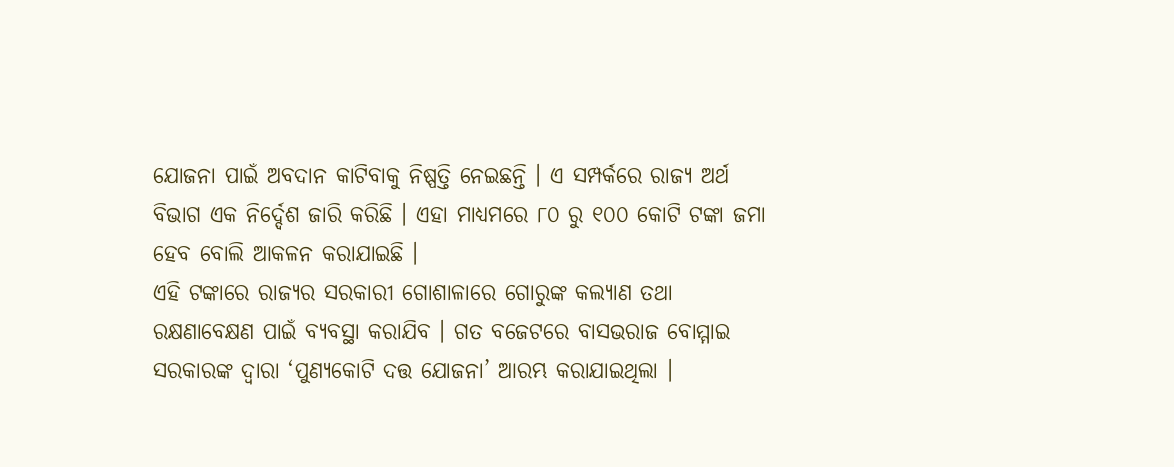ଯୋଜନା ପାଇଁ ଅବଦାନ କାଟିବାକୁ ନିଷ୍ପତ୍ତି ନେଇଛନ୍ତି । ଏ ସମ୍ପର୍କରେ ରାଜ୍ୟ ଅର୍ଥ ବିଭାଗ ଏକ ନିର୍ଦ୍ଦେଶ ଜାରି କରିଛି । ଏହା ମାଧ୍ୟମରେ ୮୦ ରୁ ୧୦୦ କୋଟି ଟଙ୍କା ଜମା ହେବ ବୋଲି ଆକଳନ କରାଯାଇଛି ।
ଏହି ଟଙ୍କାରେ ରାଜ୍ୟର ସରକାରୀ ଗୋଶାଳାରେ ଗୋରୁଙ୍କ କଲ୍ୟାଣ ତଥା ରକ୍ଷଣାବେକ୍ଷଣ ପାଇଁ ବ୍ୟବସ୍ଥା କରାଯିବ । ଗତ ବଜେଟରେ ବାସଭରାଜ ବୋମ୍ମାଇ ସରକାରଙ୍କ ଦ୍ୱାରା ‘ପୁଣ୍ୟକୋଟି ଦତ୍ତ ଯୋଜନା’ ଆରମ୍ଭ କରାଯାଇଥିଲା ।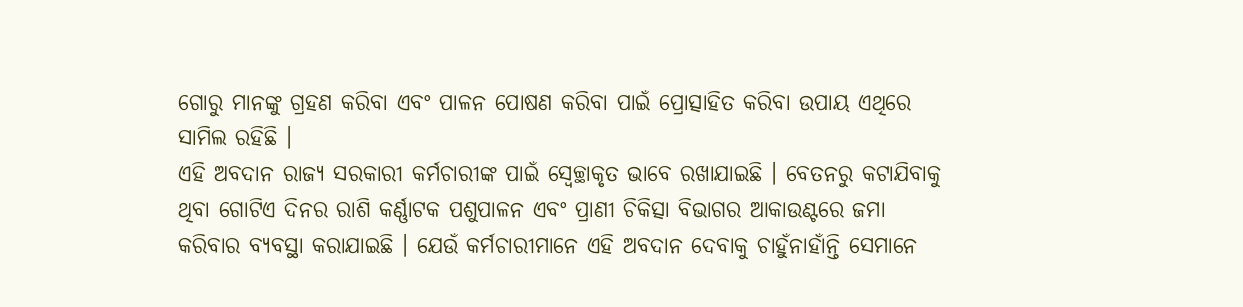ଗୋରୁ ମାନଙ୍କୁ ଗ୍ରହଣ କରିବା ଏବଂ ପାଳନ ପୋଷଣ କରିବା ପାଇଁ ପ୍ରୋତ୍ସାହିତ କରିବା ଉପାୟ ଏଥିରେ ସାମିଲ ରହିଛି ।
ଏହି ଅବଦାନ ରାଜ୍ୟ ସରକାରୀ କର୍ମଚାରୀଙ୍କ ପାଇଁ ସ୍ୱେଚ୍ଛାକୃତ ଭାବେ ରଖାଯାଇଛି । ବେତନରୁ କଟାଯିବାକୁ ଥିବା ଗୋଟିଏ ଦିନର ରାଶି କର୍ଣ୍ଣାଟକ ପଶୁପାଳନ ଏବଂ ପ୍ରାଣୀ ଚିକିତ୍ସା ବିଭାଗର ଆକାଉଣ୍ଟରେ ଜମା କରିବାର ବ୍ୟବସ୍ଥା କରାଯାଇଛି । ଯେଉଁ କର୍ମଚାରୀମାନେ ଏହି ଅବଦାନ ଦେବାକୁ ଚାହୁଁନାହାଁନ୍ତି ସେମାନେ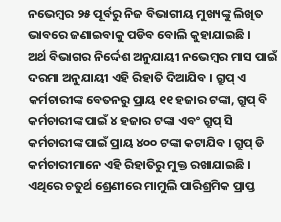ନଭେମ୍ବର ୨୫ ପୂର୍ବରୁ ନିଜ ବିଭାଗୀୟ ମୁଖ୍ୟଙ୍କୁ ଲିଖିତ ଭାବରେ ଜଣାଇବାକୁ ପଡିବ ବୋଲି କୁହାଯାଇଛି ।
ଅର୍ଥ ବିଭାଗର ନିର୍ଦ୍ଦେଶ ଅନୁଯାୟୀ ନଭେମ୍ବର ମାସ ପାଇଁ ଦରମା ଅନୁଯାୟୀ ଏହି ରିହାତି ଦିଆଯିବ । ଗ୍ରୁପ୍ ଏ କର୍ମଚାରୀଙ୍କ ବେତନରୁ ପ୍ରାୟ ୧୧ ହଜାର ଟଙ୍କା, ଗ୍ରୁପ୍ ବି କର୍ମଚାରୀଙ୍କ ପାଇଁ ୪ ହଜାର ଟଙ୍କା ଏବଂ ଗ୍ରୁପ୍ ସି କର୍ମଚାରୀଙ୍କ ପାଇଁ ପ୍ରାୟ ୪୦୦ ଟଙ୍କା କଟାଯିବ । ଗ୍ରୁପ୍ ଡି କର୍ମଚାରୀମାନେ ଏହି ରିହାତିରୁ ମୁକ୍ତ ରଖାଯାଇଛି । ଏଥିରେ ଚତୁର୍ଥ ଶ୍ରେଣୀରେ ମାମୁଲି ପାରିଶ୍ରମିକ ପ୍ରାପ୍ତ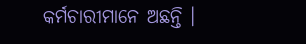କର୍ମଚାରୀମାନେ ଅଛନ୍ତି ।